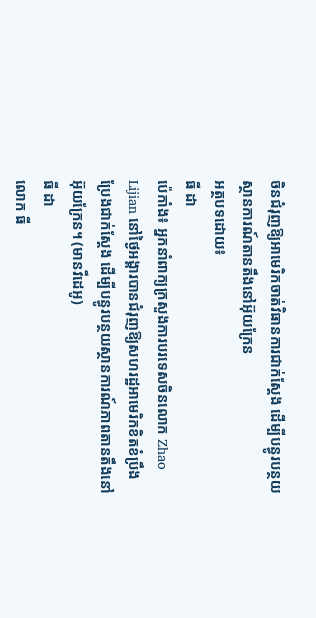ចិនជំរុញឱ្យអាមេរិកចាត់វិធានការជាក់ស្តែង ដើម្បីបន្ធូរបន្ថយស្ថានការណ៍តានតឹងនៅអ៊ុយក្រែន
អត្ថបទដោយ៖
ធី ដា
ប៉េកាំង៖ អ្នកនាំពាក្យក្រសួងការបរទេសចិនលោក Zhao Lijian នៅថ្ងៃអង្គារបានជំរុញឱ្យសហរដ្ឋអាមេរិកខិតខំប្រឹងប្រែងជាក់ស្តែង ដើម្បីបន្ធូរបន្ថយស្ថានការណ៍ភាពតានតឹងនៅអ៊ុយក្រែន។ (មានវីដេអូ)
ធី ដា
លោក ធី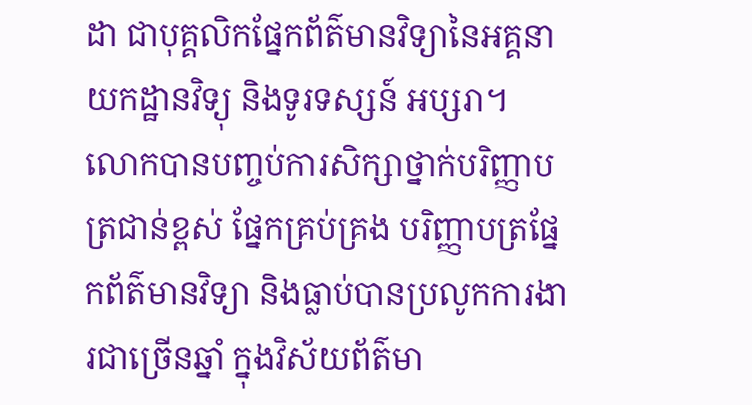ដា ជាបុគ្គលិកផ្នែកព័ត៌មានវិទ្យានៃអគ្គនាយកដ្ឋានវិទ្យុ និងទូរទស្សន៍ អប្សរា។ លោកបានបញ្ចប់ការសិក្សាថ្នាក់បរិញ្ញាបត្រជាន់ខ្ពស់ ផ្នែកគ្រប់គ្រង បរិញ្ញាបត្រផ្នែកព័ត៌មានវិទ្យា និងធ្លាប់បានប្រលូកការងារជាច្រើនឆ្នាំ ក្នុងវិស័យព័ត៌មា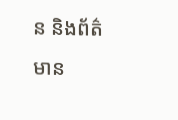ន និងព័ត៌មាន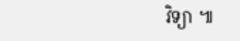វិទ្យា ៕